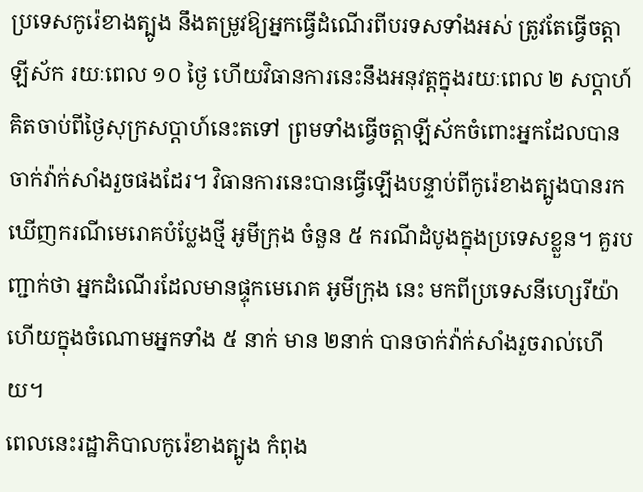ប្រទេសកូរ៉េខាងត្បូង នឹងតម្រូវឱ្យអ្នកធ្វើដំណើរពីបរទសទាំងអស់ ត្រូវតែធ្វើចត្តាឡីស័ក រយៈពេល ១០ ថ្ងៃ ហើយវិធានការនេះនឹងអនុវត្តក្នុងរយៈពេល ២ សប្តាហ៍ គិតចាប់ពីថ្ងៃសុក្រសប្ដាហ៍នេះតទៅ ព្រមទាំងធ្វើចត្តាឡីស័កចំពោះអ្នកដែលបានចាក់វ៉ាក់សាំងរួចផងដែរ។ វិធានការនេះបានធ្វើឡើងបន្ទាប់ពីកូរ៉េខាងត្បូងបានរកឃើញករណីមេរោគបំប្លែងថ្មី អូមីក្រុង ចំនួន ៥ ករណីដំបូងក្នុងប្រទេសខ្លួន។ គួរបញ្ជាក់ថា អ្នកដំណើរដែលមានផ្ទុកមេរោគ អូមីក្រុង នេះ មកពីប្រទេសនីហ្សេរីយ៉ា ហើយក្នុងចំណោមអ្នកទាំង ៥ នាក់ មាន ២នាក់ បានចាក់វ៉ាក់សាំងរួចរាល់ហើយ។
ពេលនេះរដ្ឋាភិបាលកូរ៉េខាងត្បូង កំពុង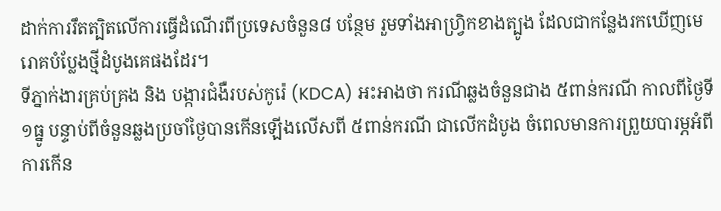ដាក់ការរឹតត្បិតលើការធ្វើដំណើរពីប្រទេសចំនួន៨ បន្ថែម រួមទាំងអាហ្វ្រិកខាងត្បូង ដែលជាកន្លែងរកឃើញមេរោគបំប្លែងថ្មីដំបូងគេផងដែរ។
ទីភ្នាក់ងារគ្រប់គ្រង និង បង្ការជំងឺរបស់កូរ៉េ (KDCA) អះអាងថា ករណីឆ្លងចំនួនជាង ៥ពាន់ករណី កាលពីថ្ងៃទី១ធ្នូ បន្ទាប់ពីចំនួនឆ្លងប្រចាំថ្ងៃបានកើនឡើងលើសពី ៥ពាន់ករណី ជាលើកដំបូង ចំពេលមានការព្រួយបារម្ភអំពីការកើន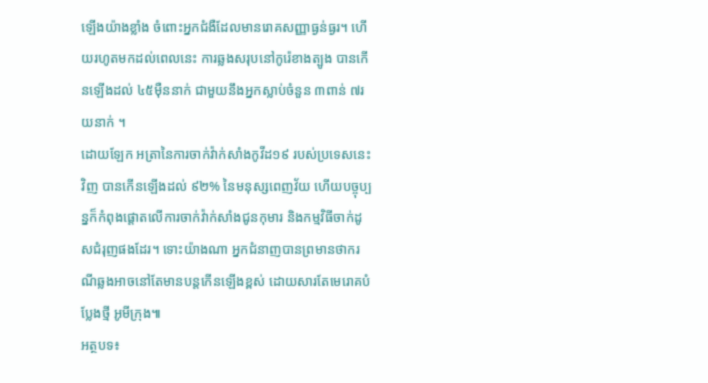ឡើងយ៉ាងខ្លាំង ចំពោះអ្នកជំងឺដែលមានរោគសញ្ញាធ្ងន់ធ្ងរ។ ហើយរហូតមកដល់ពេលនេះ ការឆ្លងសរុបនៅកូរ៉េខាងត្បូង បានកើនឡើងដល់ ៤៥ម៉ឺននាក់ ជាមួយនឹងអ្នកស្លាប់ចំនួន ៣ពាន់ ៧រយនាក់ ។
ដោយឡែក អត្រានៃការចាក់វ៉ាក់សាំងកូវីដ១៩ របស់ប្រទេសនេះវិញ បានកើនឡើងដល់ ៩២% នៃមនុស្សពេញវ័យ ហើយបច្ចុប្បន្នក៏កំពុងផ្តោតលើការចាក់វ៉ាក់សាំងជូនកុមារ និងកម្មវិធីចាក់ដូសជំរុញផងដែរ។ ទោះយ៉ាងណា អ្នកជំនាញបានព្រមានថាករណីឆ្លងអាចនៅតែមានបន្តកើនឡើងខ្ពស់ ដោយសារតែមេរោគបំប្លែងថ្មី អូមីក្រុង៕
អត្ថបទ៖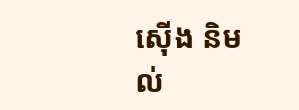ស៊ើង និមល់